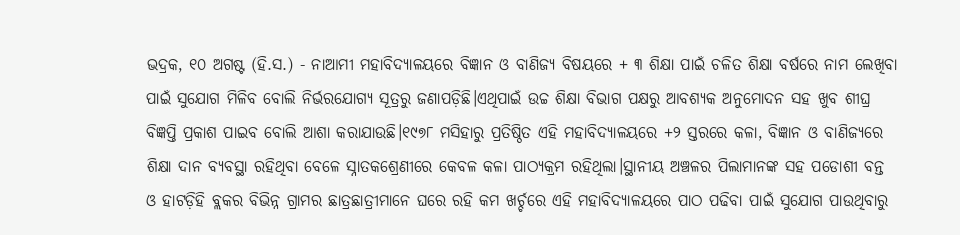ଭଦ୍ରକ, ୧୦ ଅଗଷ୍ଟ (ହି.ସ.) - ନାଆମୀ ମହାବିଦ୍ୟାଳୟରେ ବିଜ୍ଞାନ ଓ ବାଣିଜ୍ୟ ବିଷୟରେ + ୩ ଶିକ୍ଷା ପାଇଁ ଚଳିତ ଶିକ୍ଷା ବର୍ଷରେ ନାମ ଲେଖିବା ପାଇଁ ସୁଯୋଗ ମିଳିବ ବୋଲି ନିର୍ଭରଯୋଗ୍ୟ ସୂତ୍ରରୁ ଜଣାପଡ଼ିଛି।ଏଥିପାଇଁ ଉଚ୍ଚ ଶିକ୍ଷା ବିଭାଗ ପକ୍ଷରୁ ଆବଶ୍ୟକ ଅନୁମୋଦନ ସହ ଖୁବ ଶୀଘ୍ର ବିଜ୍ଞପ୍ତି ପ୍ରକାଶ ପାଇବ ବୋଲି ଆଶା କରାଯାଉଛି।୧୯୭୮ ମସିହାରୁ ପ୍ରତିଷ୍ଠିତ ଏହି ମହାବିଦ୍ୟାଳୟରେ +୨ ସ୍ତରରେ କଳା, ବିଜ୍ଞାନ ଓ ବାଣିଜ୍ୟରେ ଶିକ୍ଷା ଦାନ ବ୍ୟବସ୍ଥା ରହିଥିବା ବେଳେ ସ୍ନାତକଶ୍ରେଣୀରେ କେବଳ କଳା ପାଠ୍ୟକ୍ରମ ରହିଥିଲା।ସ୍ଥାନୀୟ ଅଞ୍ଚଳର ପିଲାମାନଙ୍କ ସହ ପଡୋଶୀ ବନ୍ତ ଓ ହାଟଡ଼ିହି ବ୍ଲକର ବିଭିନ୍ନ ଗ୍ରାମର ଛାତ୍ରଛାତ୍ରୀମାନେ ଘରେ ରହି କମ ଖର୍ଚ୍ଚରେ ଏହି ମହାବିଦ୍ୟାଳୟରେ ପାଠ ପଢିବା ପାଇଁ ସୁଯୋଗ ପାଉଥିବାରୁ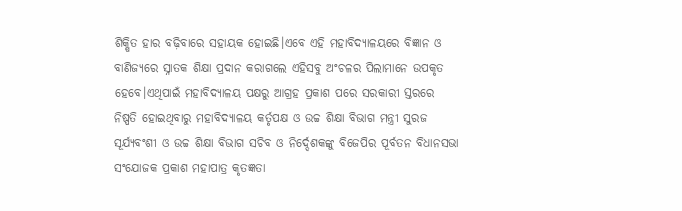ଶିକ୍ଷିତ ହାର ବଢ଼ିବାରେ ସହାୟକ ହୋଇଛି।ଏବେ ଏହି ମହାବିଦ୍ୟାଳୟରେ ବିଜ୍ଞାନ ଓ ବାଣିଜ୍ୟରେ ସ୍ନାତକ ଶିକ୍ଷା ପ୍ରଦାନ କରାଗଲେ ଏହିସବୁ ଅଂଚଳର ପିଲାମାନେ ଉପକୃତ ହେବେ।ଏଥିପାଇଁ ମହାବିଦ୍ୟାଳୟ ପକ୍ଷରୁ ଆଗ୍ରହ ପ୍ରକାଶ ପରେ ସରକାରୀ ସ୍ତରରେ ନିଷ୍ପତି ହୋଇଥିବାରୁ ମହାବିଦ୍ୟାଳୟ କର୍ତୃପକ୍ଷ ଓ ଉଚ୍ଚ ଶିକ୍ଷା ବିଭାଗ ମନ୍ତ୍ରୀ ସୁରଜ ସୂର୍ଯ୍ୟବଂଶୀ ଓ ଉଚ୍ଚ ଶିକ୍ଷା ବିଭାଗ ସଚିବ ଓ ନିର୍ଦ୍ଦେଶକଙ୍କୁ ବିଜେପିର ପୂର୍ବତନ ବିଧାନସଭା ସଂଯୋଜକ ପ୍ରକାଶ ମହାପାତ୍ର କୃତଜ୍ଞତା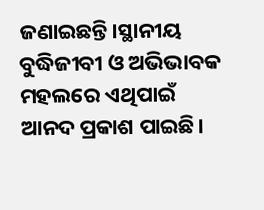ଜଣାଇଛନ୍ତି।ସ୍ଥାନୀୟ ବୁଦ୍ଧିଜୀବୀ ଓ ଅଭିଭାବକ ମହଲରେ ଏଥିପାଇଁ ଆନଦ ପ୍ରକାଶ ପାଇଛି।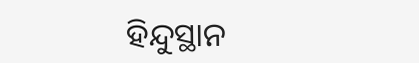ହିନ୍ଦୁସ୍ଥାନ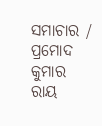ସମାଚାର / ପ୍ରମୋଦ କୁମାର ରାୟ